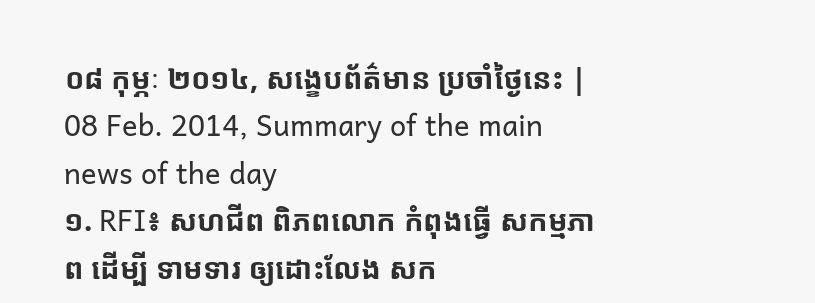០៨ កុម្ភៈ ២០១៤, សង្ខេបព័ត៌មាន ប្រចាំថ្ងៃនេះ | 08 Feb. 2014, Summary of the main news of the day
១. RFI៖ សហជីព ពិភពលោក កំពុងធ្វើ សកម្មភាព ដើម្បី ទាមទារ ឲ្យដោះលែង សក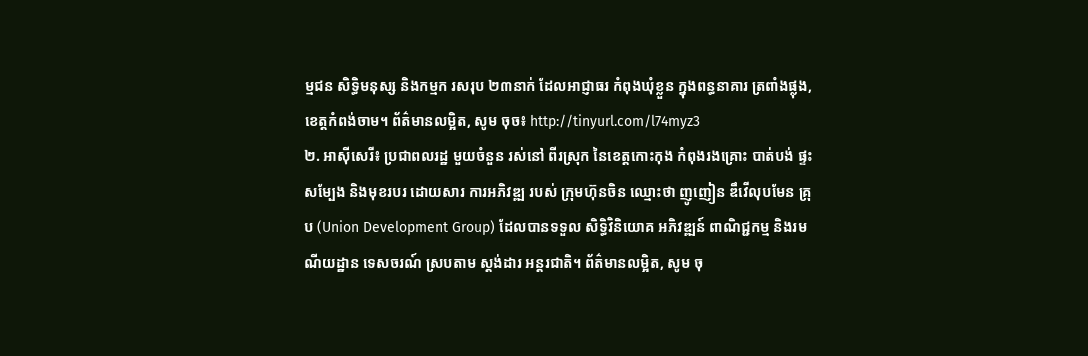ម្មជន សិទ្ធិមនុស្ស និងកម្មក រសរុប ២៣នាក់ ដែលអាជ្ញាធរ កំពុងឃុំខ្លួន ក្នុងពន្ធនាគារ ត្រពាំងផ្លុង, ខេត្តកំពង់ចាម។ ព័ត៌មានលម្អិត, សូម ចុច៖ http://tinyurl.com/l74myz3
២. អាស៊ីសេរី៖ ប្រជាពលរដ្ឋ មួយចំនួន រស់នៅ ពីរស្រុក នៃខេត្តកោះកុង កំពុងរងគ្រោះ បាត់បង់ ផ្ទះសម្បែង និងមុខរបរ ដោយសារ ការអភិវឌ្ឍ របស់ ក្រុមហ៊ុនចិន ឈ្មោះថា ញូញៀន ឌឹវើលុបមែន គ្រុប (Union Development Group) ដែលបានទទួល សិទ្ធិវិនិយោគ អភិវឌ្ឍន៍ ពាណិជ្ជកម្ម និងរមណីយដ្ឋាន ទេសចរណ៍ ស្របតាម ស្តង់ដារ អន្តរជាតិ។ ព័ត៌មានលម្អិត, សូម ចុ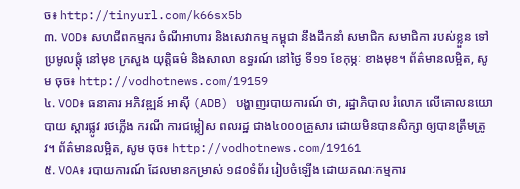ច៖ http://tinyurl.com/k66sx5b
៣. VOD៖ សហជីពកម្មករ ចំណីអាហារ និងសេវាកម្ម កម្ពុជា នឹងដឹកនាំ សមាជិក សមាជិកា របស់ខ្លួន ទៅប្រមូលផ្តុំ នៅមុខ ក្រសួង យុត្តិធម៌ និងសាលា ឧទ្ធរណ៍ នៅថ្ងៃ ទី១១ ខែកុម្ភៈ ខាងមុខ។ ព័ត៌មានលម្អិត, សូម ចុច៖ http://vodhotnews.com/19159
៤. VOD៖ ធនាគារ អភិវឌ្ឍន៍ អាស៊ី (ADB) បង្ហាញរបាយការណ៍ ថា, រដ្ឋាភិបាល រំលោភ លើគោលនយោបាយ ស្តារផ្លូវ រថភ្លើង ករណី ការជម្លៀស ពលរដ្ឋ ជាង៤០០០គ្រួសារ ដោយមិនបានសិក្សា ឲ្យបានត្រឹមត្រូវ។ ព័ត៌មានលម្អិត, សូម ចុច៖ http://vodhotnews.com/19161
៥. VOA៖ របាយការណ៍ ដែលមានកម្រាស់ ១៨០ទំព័រ រៀបចំឡើង ដោយគណៈកម្មការ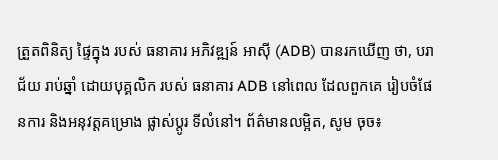ត្រួតពិនិត្យ ផ្ទៃក្នុង របស់ ធនាគារ អភិវឌ្ឍន៍ អាស៊ី (ADB) បានរកឃើញ ថា, បរាជ័យ រាប់ឆ្នាំ ដោយបុគ្គលិក របស់ ធនាគារ ADB នៅពេល ដែលពួកគេ រៀបចំផែនការ និងអនុវត្តគម្រោង ផ្លាស់ប្តូរ ទីលំនៅ។ ព័ត៌មានលម្អិត, សូម ចុច៖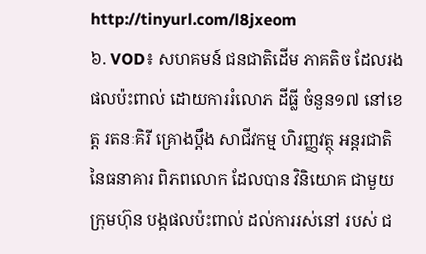http://tinyurl.com/l8jxeom
៦. VOD៖ សហគមន៍ ជនជាតិដើម ភាគតិច ដែលរង ផលប៉ះពាល់ ដោយការរំលោភ ដីធ្លី ចំនួន១៧ នៅខេត្ត រតនៈគិរី គ្រោងប្តឹង សាជីវកម្ម ហិរញ្ញវត្ថុ អន្តរជាតិ នៃធនាគារ ពិភពលោក ដែលបាន វិនិយោគ ជាមួយ ក្រុមហ៊ុន បង្កផលប៉ះពាល់ ដល់ការរស់នៅ របស់ ជ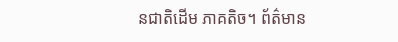នជាតិដើម ភាគតិច។ ព័ត៌មាន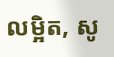លម្អិត, សូ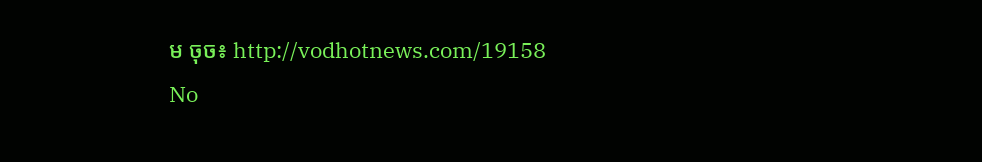ម ចុច៖ http://vodhotnews.com/19158
No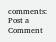comments:
Post a Comment